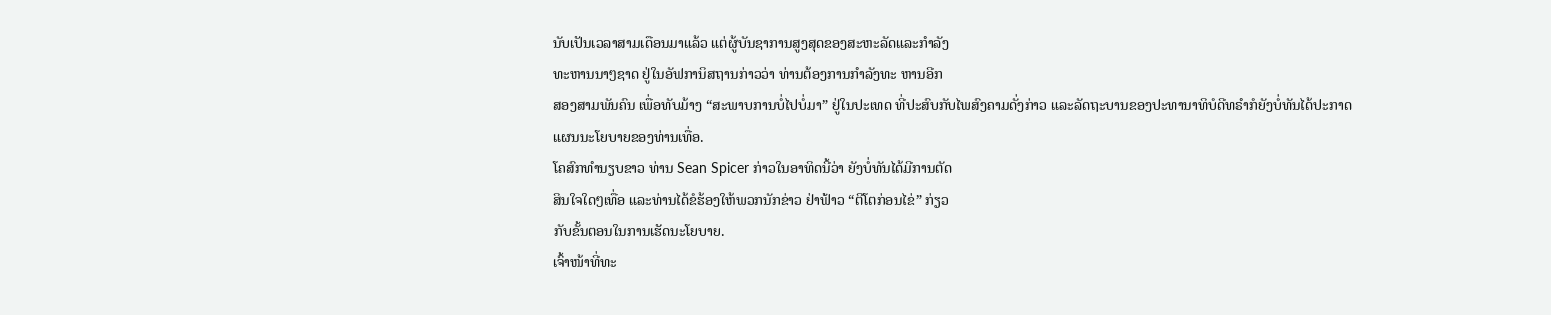ນັບເປັນເວລາສາມເດືອນມາແລ້ວ ແຕ່ຜູ້ບັນຊາການສູງສຸດຂອງສະຫະລັດແລະກຳລັງ
ທະຫານນາໆຊາດ ຢູ່ໃນອັຟການິສຖານກ່າວວ່າ ທ່ານຕ້ອງການກຳລັງທະ ຫານອີກ
ສອງສາມພັນຄົນ ເພື່ອທັບມ້າງ “ສະພາບການບໍ່ໄປບໍ່ມາ” ຢູ່ໃນປະເທດ ທີ່ປະສົບກັບໄພສົງຄາມດັ່ງກ່າວ ແລະລັດຖະບານຂອງປະທານາທິບໍດີທຣໍາກໍຍັງບໍ່ທັນໄດ້ປະກາດ
ແຜນນະໂຍບາຍຂອງທ່ານເທື່ອ.
ໂຄສົກທຳນຽບຂາວ ທ່ານ Sean Spicer ກ່າວໃນອາທິດນີ້ວ່າ ຍັງບໍ່ທັນໄດ້ມີການຕັດ
ສິນໃຈໃດໆເທື່ອ ແລະທ່ານໄດ້ຂໍຮ້ອງໃຫ້ພວກນັກຂ່າວ ຢ່າຟ້າວ “ຕີໂຕກ່ອນໄຂ່” ກ່ຽວ
ກັບຂັ້ນຕອນໃນການເຮັດນະໂຍບາຍ.
ເຈົ້າໜ້າທີ່ທະ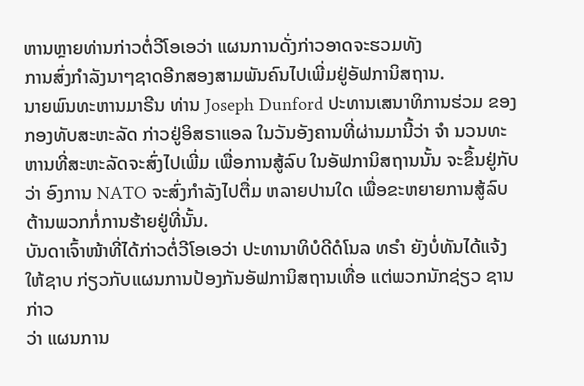ຫານຫຼາຍທ່ານກ່າວຕໍ່ວີໂອເອວ່າ ແຜນການດັ່ງກ່າວອາດຈະຮວມທັງ
ການສົ່ງກຳລັງນາໆຊາດອີກສອງສາມພັນຄົນໄປເພີ່ມຢູ່ອັຟການິສຖານ.
ນາຍພົນທະຫານມາຣີນ ທ່ານ Joseph Dunford ປະທານເສນາທິການຮ່ວມ ຂອງ
ກອງທັບສະຫະລັດ ກ່າວຢູ່ອິສຣາແອລ ໃນວັນອັງຄານທີ່ຜ່ານມານີ້ວ່າ ຈຳ ນວນທະ
ຫານທີ່ສະຫະລັດຈະສົ່ງໄປເພີ່ມ ເພື່ອການສູ້ລົບ ໃນອັຟການິສຖານນັ້ນ ຈະຂຶ້ນຢູ່ກັບ
ວ່າ ອົງການ NATO ຈະສົ່ງກຳລັງໄປຕື່ມ ຫລາຍປານໃດ ເພື່ອຂະຫຍາຍການສູ້ລົບ
ຕ້ານພວກກໍ່ການຮ້າຍຢູ່ທີ່ນັ້ນ.
ບັນດາເຈົ້າໜ້າທີ່ໄດ້ກ່າວຕໍ່ວີໂອເອວ່າ ປະທານາທິບໍດີດໍໂນລ ທຣໍາ ຍັງບໍ່ທັນໄດ້ແຈ້ງ
ໃຫ້ຊາບ ກ່ຽວກັບແຜນການປ້ອງກັນອັຟການິສຖານເທື່ອ ແຕ່ພວກນັກຊ່ຽວ ຊານກ່າວ
ວ່າ ແຜນການ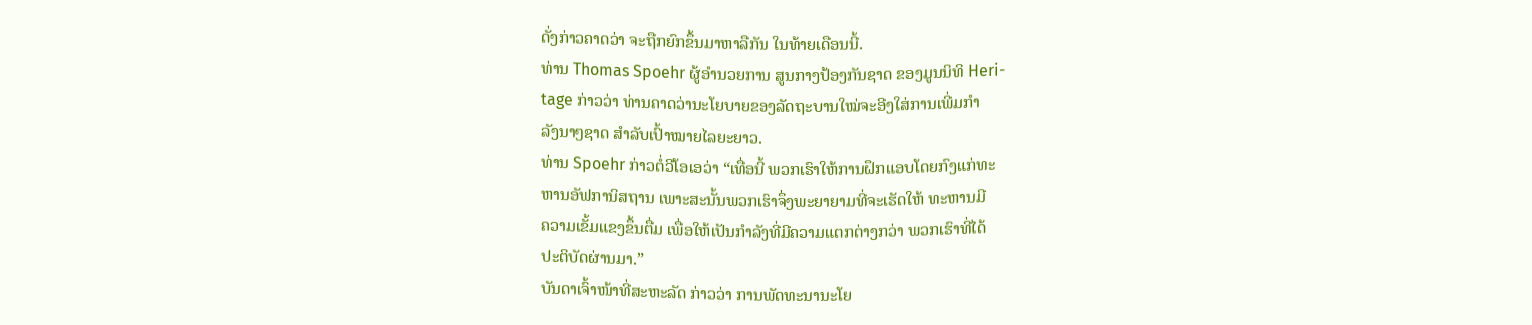ດັ່ງກ່າວຄາດວ່າ ຈະຖືກຍົກຂຶ້ນມາຫາລືກັນ ໃນທ້າຍເດືອນນີ້.
ທ່ານ Thomas Spoehr ຜູ້ອຳນວຍການ ສູນກາງປ້ອງກັນຊາດ ຂອງມູນນິທິ Heri-
tage ກ່າວວ່າ ທ່ານຄາດວ່ານະໂຍບາຍຂອງລັດຖະບານໃໝ່ຈະອີງໃສ່ການເພີ່ມກຳ
ລັງນາໆຊາດ ສຳລັບເປົ້າໝາຍໄລຍະຍາວ.
ທ່ານ Spoehr ກ່າວຕໍ່ວີໂອເອວ່າ “ເທື່ອນີ້ ພວກເຮົາໃຫ້ການຝຶກແອບໂດຍກົງແກ່ທະ
ຫານອັຟການິສຖານ ເພາະສະນັ້ນພວກເຮົາຈຶ່ງພະຍາຍາມທີ່ຈະເຮັດໃຫ້ ທະຫານມີ
ຄວາມເຂັ້ມແຂງຂຶ້ນຕື່ມ ເພື່ອໃຫ້ເປັນກຳລັງທີ່ມີຄວາມແຕກຕ່າງກວ່າ ພວກເຮົາທີ່ໄດ້
ປະຕິບັດຜ່ານມາ.”
ບັນດາເຈົ້າໜ້າທີ່ສະຫະລັດ ກ່າວວ່າ ການພັດທະນານະໂຍ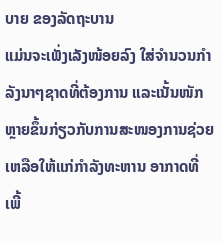ບາຍ ຂອງລັດຖະບານ
ແມ່ນຈະເພັ່ງເລັງໜ້ອຍລົງ ໃສ່ຈຳນວນກຳລັງນາໆຊາດທີ່ຕ້ອງການ ແລະເນັ້ນໜັກ
ຫຼາຍຂຶ້ນກ່ຽວກັບການສະໜອງການຊ່ວຍເຫລືອໃຫ້ແກ່ກຳລັງທະຫານ ອາກາດທີ່
ເພີ້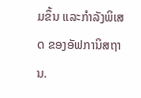ມຂຶ້ນ ແລະກຳລັງພິເສດ ຂອງອັຟການິສຖານ.